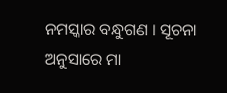ନମସ୍କାର ବନ୍ଧୁଗଣ । ସୂଚନା ଅନୁସାରେ ମା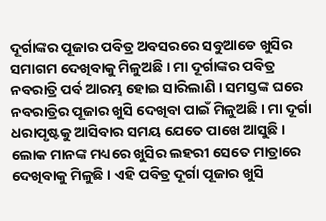ଦୂର୍ଗାଙ୍କର ପୂଜାର ପବିତ୍ର ଅବସରରେ ସବୁଆଡେ ଖୁସିର ସମାଗମ ଦେଖିବାକୁ ମିଳୁଅଛି । ମା ଦୂର୍ଗାଙ୍କର ପବିତ୍ର ନବରାତ୍ରି ପର୍ବ ଆରମ୍ଭ ହୋଇ ସାରିଲାଣି । ସମସ୍ତଙ୍କ ଘରେ ନବରାତ୍ରିର ପୂଜାର ଖୁସି ଦେଖିବା ପାଇଁ ମିଳୁଅଛି । ମା ଦୂର୍ଗା ଧରାପୃଷ୍ଟକୁ ଆସିବାର ସମୟ ଯେତେ ପାଖେ ଆସୁଛି । ଲୋକ ମାନଙ୍କ ମଧ୍ୟରେ ଖୁସିର ଲହରୀ ସେତେ ମାତ୍ରାରେ ଦେଖିବାକୁ ମିଳୁଛି । ଏହି ପବିତ୍ର ଦୂର୍ଗା ପୂଜାର ଖୁସି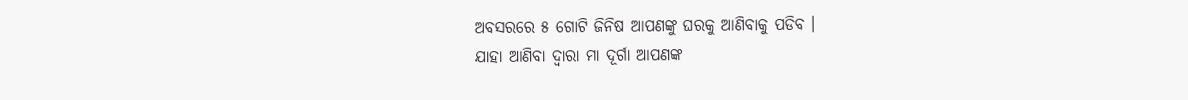ଅବସରରେ ୫ ଗୋଟି ଜିନିଷ ଆପଣଙ୍କୁ ଘରକୁ ଆଣିବାକୁ ପଡିବ ।
ଯାହା ଆଣିବା ଦ୍ଵାରା ମା ଦୂର୍ଗା ଆପଣଙ୍କ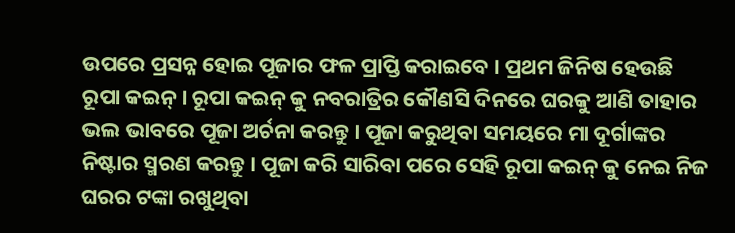ଉପରେ ପ୍ରସନ୍ନ ହୋଇ ପୂଜାର ଫଳ ପ୍ରାପ୍ତି କରାଇବେ । ପ୍ରଥମ ଜିନିଷ ହେଉଛି ରୂପା କଇନ୍ । ରୂପା କଇନ୍ କୁ ନବରାତ୍ରିର କୌଣସି ଦିନରେ ଘରକୁ ଆଣି ତାହାର ଭଲ ଭାବରେ ପୂଜା ଅର୍ଚନା କରନ୍ତୁ । ପୂଜା କରୁଥିବା ସମୟରେ ମା ଦୂର୍ଗାଙ୍କର ନିଷ୍ଟାର ସ୍ମରଣ କରନ୍ତୁ । ପୂଜା କରି ସାରିବା ପରେ ସେହି ରୂପା କଇନ୍ କୁ ନେଇ ନିଜ ଘରର ଟଙ୍କା ରଖୁଥିବା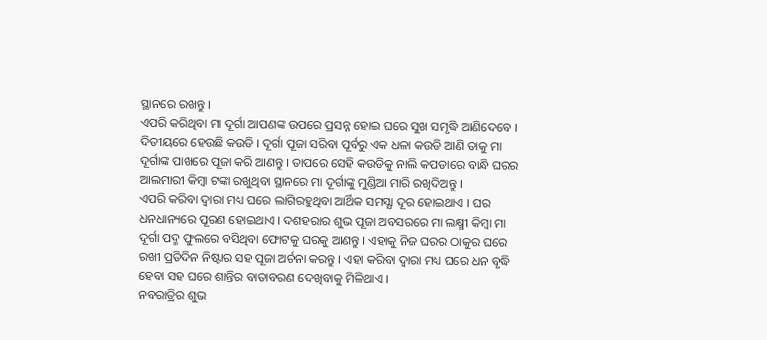ସ୍ଥାନରେ ରଖନ୍ତୁ ।
ଏପରି କରିଥିବା ମା ଦୂର୍ଗା ଆପଣଙ୍କ ଉପରେ ପ୍ରସନ୍ନ ହୋଇ ଘରେ ସୁଖ ସମୃଦ୍ଧି ଆଣିଦେବେ । ଦିତୀୟରେ ହେଉଛି କଉଡି । ଦୂର୍ଗା ପୂଜା ସରିବା ପୂର୍ବରୁ ଏକ ଧଳା କଉଡି ଆଣି ତାକୁ ମା ଦୂର୍ଗାଙ୍କ ପାଖରେ ପୂଜା କରି ଆଣନ୍ତୁ । ତାପରେ ସେହି କଉଡିକୁ ନାଲି କପଡାରେ ବାନ୍ଧି ଘରର ଆଲମାରୀ କିମ୍ବା ଟଙ୍କା ରଖୁଥିବା ସ୍ଥାନରେ ମା ଦୂର୍ଗାଙ୍କୁ ମୁଣ୍ଡିଆ ମାରି ରଖିଦିଅନ୍ତୁ ।
ଏପରି କରିବା ଦ୍ଵାରା ମଧ୍ୟ ଘରେ ଲାଗିରହୁଥିବା ଆର୍ଥିକ ସମସ୍ଯା ଦୂର ହୋଇଥାଏ । ଘର ଧନଧାନ୍ୟରେ ପୂରଣ ହୋଇଥାଏ । ଦଶହରାର ଶୁଭ ପୂଜା ଅବସରରେ ମା ଲକ୍ଷ୍ମୀ କିମ୍ବା ମା ଦୂର୍ଗା ପଦ୍ମ ଫୁଲରେ ବସିଥିବା ଫୋଟକୁ ଘରକୁ ଆଣନ୍ତୁ । ଏହାକୁ ନିଜ ଘରର ଠାକୁର ଘରେ ରଖୀ ପ୍ରତିଦିନ ନିଷ୍ଟାର ସହ ପୂଜା ଅର୍ଚନା କରନ୍ତୁ । ଏହା କରିବା ଦ୍ଵାରା ମଧ୍ୟ ଘରେ ଧନ ବୃଦ୍ଧି ହେବା ସହ ଘରେ ଶାନ୍ତିର ବାତାବରଣ ଦେଖିବାକୁ ମିଳିଥାଏ ।
ନବରାତ୍ରିର ଶୁଭ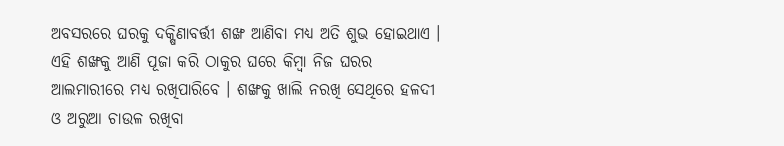ଅବସରରେ ଘରକୁ ଦକ୍ଷିଣାବର୍ତ୍ତୀ ଶଙ୍ଖ ଆଣିବା ମଧ୍ୟ ଅତି ଶୁଭ ହୋଇଥାଏ । ଏହି ଶଙ୍ଖକୁ ଆଣି ପୂଜା କରି ଠାକୁର ଘରେ କିମ୍ବା ନିଜ ଘରର ଆଲମାରୀରେ ମଧ୍ୟ ରଖିପାରିବେ । ଶଙ୍ଖକୁ ଖାଲି ନରଖି ସେଥିରେ ହଳଦୀ ଓ ଅରୁଆ ଚାଉଳ ରଖିବା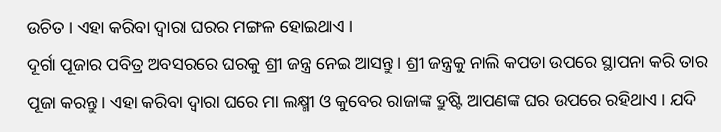ଉଚିତ । ଏହା କରିବା ଦ୍ଵାରା ଘରର ମଙ୍ଗଳ ହୋଇଥାଏ ।
ଦୂର୍ଗା ପୂଜାର ପବିତ୍ର ଅବସରରେ ଘରକୁ ଶ୍ରୀ ଜନ୍ତ୍ର ନେଇ ଆସନ୍ତୁ । ଶ୍ରୀ ଜନ୍ତ୍ରକୁ ନାଲି କପଡା ଉପରେ ସ୍ଥାପନା କରି ତାର ପୂଜା କରନ୍ତୁ । ଏହା କରିବା ଦ୍ଵାରା ଘରେ ମା ଲକ୍ଷ୍ମୀ ଓ କୁବେର ରାଜାଙ୍କ ଦ୍ରୁଷ୍ଟି ଆପଣଙ୍କ ଘର ଉପରେ ରହିଥାଏ । ଯଦି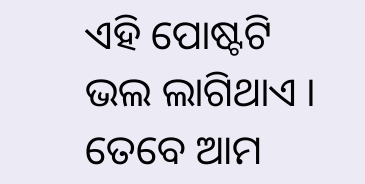ଏହି ପୋଷ୍ଟଟି ଭଲ ଲାଗିଥାଏ । ତେବେ ଆମ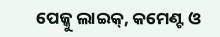ପେଜ୍କୁ ଲାଇକ୍, କମେଣ୍ଟ ଓ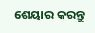ଶେୟାର କରନ୍ତୁ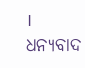। ଧନ୍ୟବାଦ